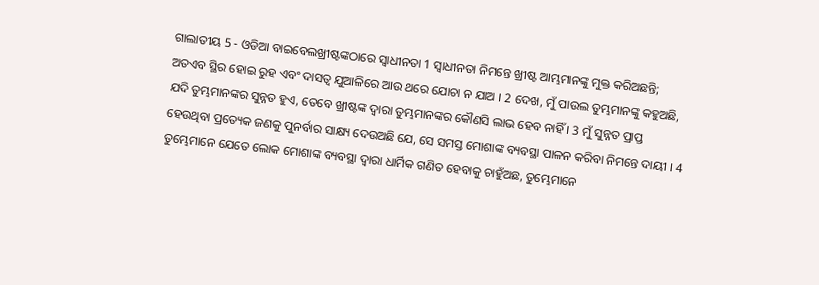ଗାଲାତୀୟ 5 - ଓଡିଆ ବାଇବେଲଖ୍ରୀଷ୍ଟଙ୍କଠାରେ ସ୍ୱାଧୀନତା 1 ସ୍ୱାଧୀନତା ନିମନ୍ତେ ଖ୍ରୀଷ୍ଟ ଆମ୍ଭମାନଙ୍କୁ ମୁକ୍ତ କରିଅଛନ୍ତି; ଅତଏବ ସ୍ଥିର ହୋଇ ରୁହ ଏବଂ ଦାସତ୍ୱ ଯୁଆଳିରେ ଆଉ ଥରେ ଯୋଚା ନ ଯାଅ । 2 ଦେଖ, ମୁଁ ପାଉଲ ତୁମ୍ଭମାନଙ୍କୁ କହୁଅଛି, ଯଦି ତୁମ୍ଭମାନଙ୍କର ସୁନ୍ନତ ହୁଏ, ତେବେ ଖ୍ରୀଷ୍ଟଙ୍କ ଦ୍ୱାରା ତୁମ୍ଭମାନଙ୍କର କୌଣସି ଲାଭ ହେବ ନାହିଁ । 3 ମୁଁ ସୁନ୍ନତ ପ୍ରାପ୍ତ ହେଉଥିବା ପ୍ରତ୍ୟେକ ଜଣକୁ ପୁନର୍ବାର ସାକ୍ଷ୍ୟ ଦେଉଅଛି ଯେ, ସେ ସମସ୍ତ ମୋଶାଙ୍କ ବ୍ୟବସ୍ଥା ପାଳନ କରିବା ନିମନ୍ତେ ଦାୟୀ । 4 ତୁମ୍ଭେମାନେ ଯେତେ ଲୋକ ମୋଶାଙ୍କ ବ୍ୟବସ୍ଥା ଦ୍ୱାରା ଧାର୍ମିକ ଗଣିତ ହେବାକୁ ଚାହୁଁଅଛ, ତୁମ୍ଭେମାନେ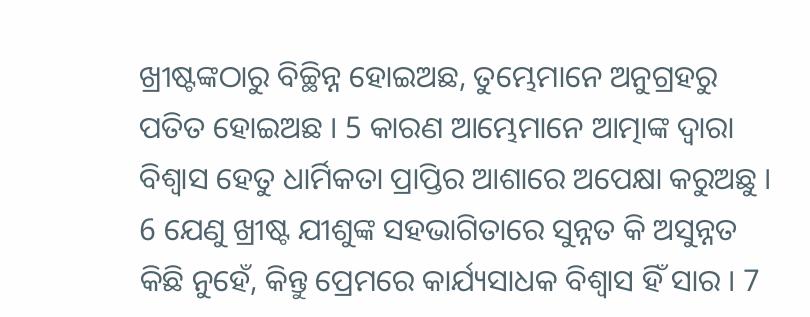ଖ୍ରୀଷ୍ଟଙ୍କଠାରୁ ବିଚ୍ଛିନ୍ନ ହୋଇଅଛ, ତୁମ୍ଭେମାନେ ଅନୁଗ୍ରହରୁ ପତିତ ହୋଇଅଛ । 5 କାରଣ ଆମ୍ଭେମାନେ ଆତ୍ମାଙ୍କ ଦ୍ୱାରା ବିଶ୍ୱାସ ହେତୁ ଧାର୍ମିକତା ପ୍ରାପ୍ତିର ଆଶାରେ ଅପେକ୍ଷା କରୁଅଛୁ । 6 ଯେଣୁ ଖ୍ରୀଷ୍ଟ ଯୀଶୁଙ୍କ ସହଭାଗିତାରେ ସୁନ୍ନତ କି ଅସୁନ୍ନତ କିଛି ନୁହେଁ, କିନ୍ତୁ ପ୍ରେମରେ କାର୍ଯ୍ୟସାଧକ ବିଶ୍ୱାସ ହିଁ ସାର । 7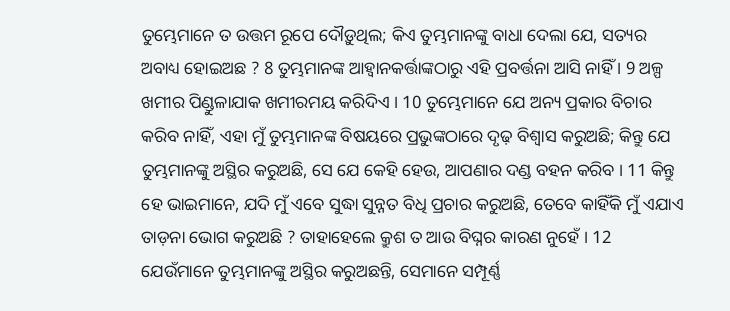ତୁମ୍ଭେମାନେ ତ ଉତ୍ତମ ରୂପେ ଦୌଡ଼ୁଥିଲ; କିଏ ତୁମ୍ଭମାନଙ୍କୁ ବାଧା ଦେଲା ଯେ, ସତ୍ୟର ଅବାଧ୍ୟ ହୋଇଅଛ ? 8 ତୁମ୍ଭମାନଙ୍କ ଆହ୍ୱାନକର୍ତ୍ତାଙ୍କଠାରୁ ଏହି ପ୍ରବର୍ତ୍ତନା ଆସି ନାହିଁ । 9 ଅଳ୍ପ ଖମୀର ପିଣ୍ଡୁଳାଯାକ ଖମୀରମୟ କରିଦିଏ । 10 ତୁମ୍ଭେମାନେ ଯେ ଅନ୍ୟ ପ୍ରକାର ବିଚାର କରିବ ନାହିଁ, ଏହା ମୁଁ ତୁମ୍ଭମାନଙ୍କ ବିଷୟରେ ପ୍ରଭୁଙ୍କଠାରେ ଦୃଢ଼ ବିଶ୍ୱାସ କରୁଅଛି; କିନ୍ତୁ ଯେ ତୁମ୍ଭମାନଙ୍କୁ ଅସ୍ଥିର କରୁଅଛି, ସେ ଯେ କେହି ହେଉ, ଆପଣାର ଦଣ୍ଡ ବହନ କରିବ । 11 କିନ୍ତୁ ହେ ଭାଇମାନେ, ଯଦି ମୁଁ ଏବେ ସୁଦ୍ଧା ସୁନ୍ନତ ବିଧି ପ୍ରଚାର କରୁଅଛି, ତେବେ କାହିଁକି ମୁଁ ଏଯାଏ ତାଡ଼ନା ଭୋଗ କରୁଅଛି ? ତାହାହେଲେ କ୍ରୁଶ ତ ଆଉ ବିଘ୍ନର କାରଣ ନୁହେଁ । 12 ଯେଉଁମାନେ ତୁମ୍ଭମାନଙ୍କୁ ଅସ୍ଥିର କରୁଅଛନ୍ତି, ସେମାନେ ସମ୍ପୂର୍ଣ୍ଣ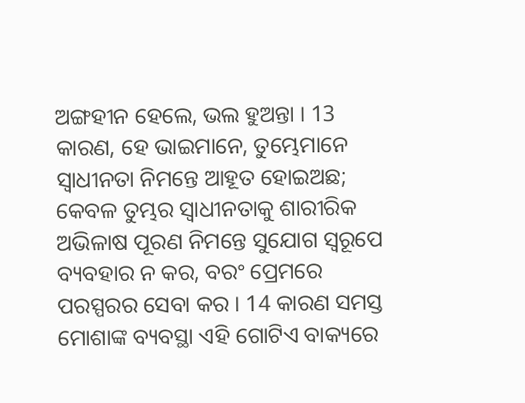ଅଙ୍ଗହୀନ ହେଲେ, ଭଲ ହୁଅନ୍ତା । 13 କାରଣ, ହେ ଭାଇମାନେ, ତୁମ୍ଭେମାନେ ସ୍ୱାଧୀନତା ନିମନ୍ତେ ଆହୂତ ହୋଇଅଛ; କେବଳ ତୁମ୍ଭର ସ୍ୱାଧୀନତାକୁ ଶାରୀରିକ ଅଭିଳାଷ ପୂରଣ ନିମନ୍ତେ ସୁଯୋଗ ସ୍ୱରୂପେ ବ୍ୟବହାର ନ କର, ବରଂ ପ୍ରେମରେ ପରସ୍ପରର ସେବା କର । 14 କାରଣ ସମସ୍ତ ମୋଶାଙ୍କ ବ୍ୟବସ୍ଥା ଏହି ଗୋଟିଏ ବାକ୍ୟରେ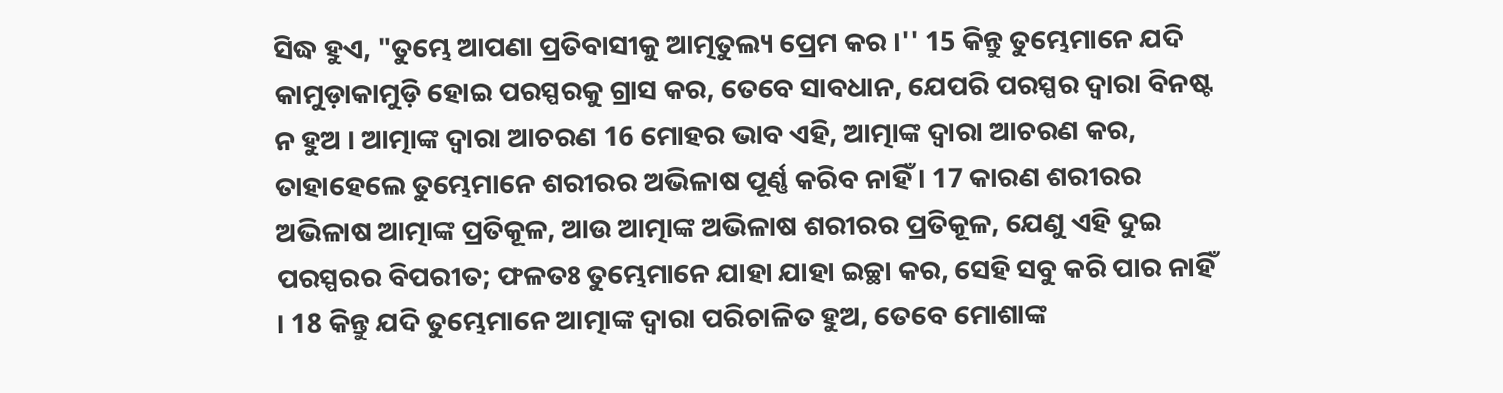ସିଦ୍ଧ ହୁଏ, "ତୁମ୍ଭେ ଆପଣା ପ୍ରତିବାସୀକୁ ଆତ୍ମତୁଲ୍ୟ ପ୍ରେମ କର ।'' 15 କିନ୍ତୁ ତୁମ୍ଭେମାନେ ଯଦି କାମୁଡ଼ାକାମୁଡ଼ି ହୋଇ ପରସ୍ପରକୁ ଗ୍ରାସ କର, ତେବେ ସାବଧାନ, ଯେପରି ପରସ୍ପର ଦ୍ୱାରା ବିନଷ୍ଟ ନ ହୁଅ । ଆତ୍ମାଙ୍କ ଦ୍ୱାରା ଆଚରଣ 16 ମୋହର ଭାବ ଏହି, ଆତ୍ମାଙ୍କ ଦ୍ୱାରା ଆଚରଣ କର, ତାହାହେଲେ ତୁମ୍ଭେମାନେ ଶରୀରର ଅଭିଳାଷ ପୂର୍ଣ୍ଣ କରିବ ନାହିଁ । 17 କାରଣ ଶରୀରର ଅଭିଳାଷ ଆତ୍ମାଙ୍କ ପ୍ରତିକୂଳ, ଆଉ ଆତ୍ମାଙ୍କ ଅଭିଳାଷ ଶରୀରର ପ୍ରତିକୂଳ, ଯେଣୁ ଏହି ଦୁଇ ପରସ୍ପରର ବିପରୀତ; ଫଳତଃ ତୁମ୍ଭେମାନେ ଯାହା ଯାହା ଇଚ୍ଛା କର, ସେହି ସବୁ କରି ପାର ନାହିଁ । 18 କିନ୍ତୁ ଯଦି ତୁମ୍ଭେମାନେ ଆତ୍ମାଙ୍କ ଦ୍ୱାରା ପରିଚାଳିତ ହୁଅ, ତେବେ ମୋଶାଙ୍କ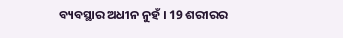ବ୍ୟବସ୍ଥାର ଅଧୀନ ନୁହଁ । 19 ଶରୀରର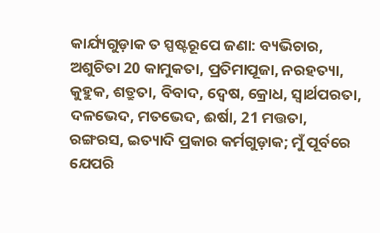କାର୍ଯ୍ୟଗୁଡ଼ାକ ତ ସ୍ପଷ୍ଟରୂପେ ଜଣା: ବ୍ୟଭିଚାର, ଅଶୁଚିତା 20 କାମୁକତା, ପ୍ରତିମାପୂଜା, ନରହତ୍ୟା, କୁହୁକ, ଶତ୍ରୁତା, ବିବାଦ, ଦ୍ୱେଷ, କ୍ରୋଧ, ସ୍ୱାର୍ଥପରତା, ଦଳଭେଦ, ମତଭେଦ, ଈର୍ଷା, 21 ମତ୍ତତା, ରଙ୍ଗରସ, ଇତ୍ୟାଦି ପ୍ରକାର କର୍ମଗୁଡ଼ାକ; ମୁଁ ପୂର୍ବରେ ଯେପରି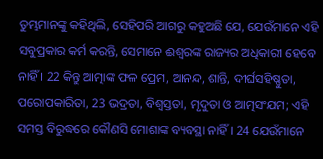ତୁମ୍ଭମାନଙ୍କୁ କହିଥିଲି, ସେହିପରି ଆଗରୁ କହୁଅଛି ଯେ, ଯେଉଁମାନେ ଏହି ସବୁପ୍ରକାର କର୍ମ କରନ୍ତି, ସେମାନେ ଈଶ୍ୱରଙ୍କ ରାଜ୍ୟର ଅଧିକାରୀ ହେବେ ନାହିଁ । 22 କିନ୍ତୁ ଆତ୍ମାଙ୍କ ଫଳ ପ୍ରେମ, ଆନନ୍ଦ, ଶାନ୍ତି, ଦୀର୍ଘସହିଷ୍ଣୁତା, ପରୋପକାରିତା, 23 ଭଦ୍ରତା, ବିଶ୍ୱସ୍ତତା, ମୃଦୁତା ଓ ଆତ୍ମସଂଯମ; ଏହି ସମସ୍ତ ବିରୁଦ୍ଧରେ କୌଣସି ମୋଶାଙ୍କ ବ୍ୟବସ୍ଥା ନାହିଁ । 24 ଯେଉଁମାନେ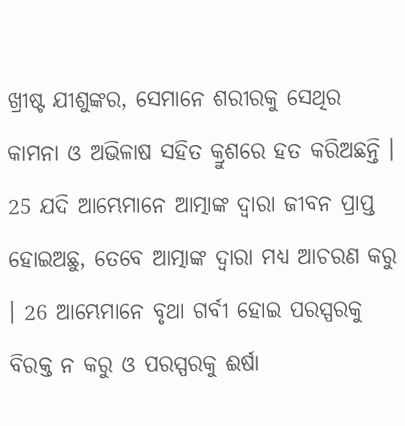ଖ୍ରୀଷ୍ଟ ଯୀଶୁଙ୍କର, ସେମାନେ ଶରୀରକୁ ସେଥିର କାମନା ଓ ଅଭିଳାଷ ସହିତ କ୍ରୁଶରେ ହତ କରିଅଛନ୍ତି । 25 ଯଦି ଆମ୍ଭେମାନେ ଆତ୍ମାଙ୍କ ଦ୍ୱାରା ଜୀବନ ପ୍ରାପ୍ତ ହୋଇଅଛୁ, ତେବେ ଆତ୍ମାଙ୍କ ଦ୍ୱାରା ମଧ୍ୟ ଆଚରଣ କରୁ । 26 ଆମ୍ଭେମାନେ ବୃଥା ଗର୍ବୀ ହୋଇ ପରସ୍ପରକୁ ବିରକ୍ତ ନ କରୁ ଓ ପରସ୍ପରକୁ ଈର୍ଷା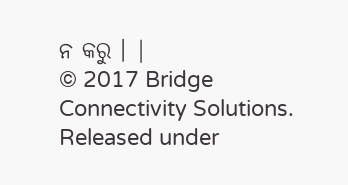ନ କରୁ । |
© 2017 Bridge Connectivity Solutions. Released under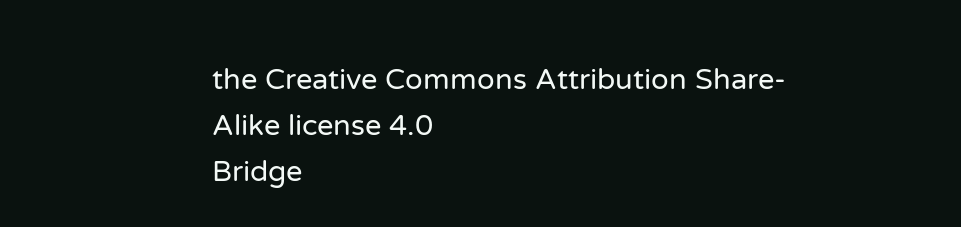the Creative Commons Attribution Share-Alike license 4.0
Bridge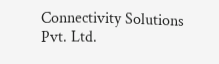Connectivity Solutions Pvt. Ltd.